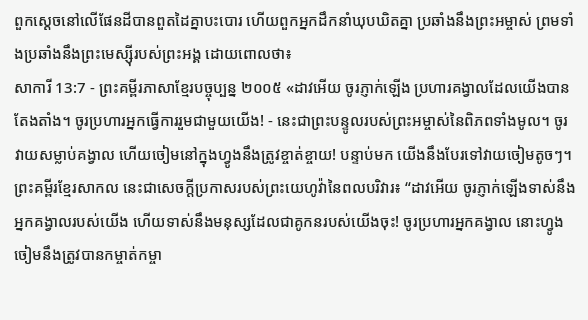ពួកស្ដេចនៅលើផែនដីបានពួតដៃគ្នាបះបោរ ហើយពួកអ្នកដឹកនាំឃុបឃិតគ្នា ប្រឆាំងនឹងព្រះអម្ចាស់ ព្រមទាំងប្រឆាំងនឹងព្រះមេស្ស៊ីរបស់ព្រះអង្គ ដោយពោលថា៖
សាការី 13:7 - ព្រះគម្ពីរភាសាខ្មែរបច្ចុប្បន្ន ២០០៥ «ដាវអើយ ចូរភ្ញាក់ឡើង ប្រហារគង្វាលដែលយើងបានតែងតាំង។ ចូរប្រហារអ្នកធ្វើការរួមជាមួយយើង! - នេះជាព្រះបន្ទូលរបស់ព្រះអម្ចាស់នៃពិភពទាំងមូល។ ចូរវាយសម្លាប់គង្វាល ហើយចៀមនៅក្នុងហ្វូងនឹងត្រូវខ្ចាត់ខ្ចាយ! បន្ទាប់មក យើងនឹងបែរទៅវាយចៀមតូចៗ។ ព្រះគម្ពីរខ្មែរសាកល នេះជាសេចក្ដីប្រកាសរបស់ព្រះយេហូវ៉ានៃពលបរិវារ៖ “ដាវអើយ ចូរភ្ញាក់ឡើងទាស់នឹងអ្នកគង្វាលរបស់យើង ហើយទាស់នឹងមនុស្សដែលជាគូកនរបស់យើងចុះ! ចូរប្រហារអ្នកគង្វាល នោះហ្វូងចៀមនឹងត្រូវបានកម្ចាត់កម្ចា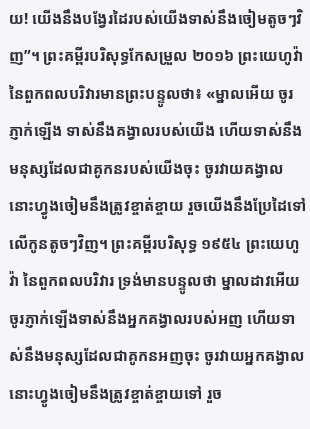យ! យើងនឹងបង្វែរដៃរបស់យើងទាស់នឹងចៀមតូចៗវិញ”។ ព្រះគម្ពីរបរិសុទ្ធកែសម្រួល ២០១៦ ព្រះយេហូវ៉ានៃពួកពលបរិវារមានព្រះបន្ទូលថា៖ «ម្នាលអើយ ចូរភ្ញាក់ឡើង ទាស់នឹងគង្វាលរបស់យើង ហើយទាស់នឹងមនុស្សដែលជាគូកនរបស់យើងចុះ ចូរវាយគង្វាល នោះហ្វូងចៀមនឹងត្រូវខ្ចាត់ខ្ចាយ រួចយើងនឹងប្រែដៃទៅលើកូនតូចៗវិញ។ ព្រះគម្ពីរបរិសុទ្ធ ១៩៥៤ ព្រះយេហូវ៉ា នៃពួកពលបរិវារ ទ្រង់មានបន្ទូលថា ម្នាលដាវអើយ ចូរភ្ញាក់ឡើងទាស់នឹងអ្នកគង្វាលរបស់អញ ហើយទាស់នឹងមនុស្សដែលជាគូកនអញចុះ ចូរវាយអ្នកគង្វាល នោះហ្វូងចៀមនឹងត្រូវខ្ចាត់ខ្ចាយទៅ រួច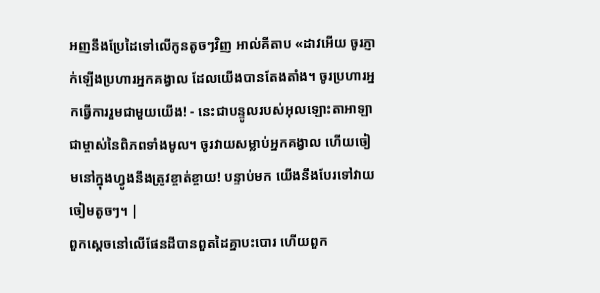អញនឹងប្រែដៃទៅលើកូនតូចៗវិញ អាល់គីតាប «ដាវអើយ ចូរភ្ញាក់ឡើងប្រហារអ្នកគង្វាល ដែលយើងបានតែងតាំង។ ចូរប្រហារអ្នកធ្វើការរួមជាមួយយើង! - នេះជាបន្ទូលរបស់អុលឡោះតាអាឡាជាម្ចាស់នៃពិភពទាំងមូល។ ចូរវាយសម្លាប់អ្នកគង្វាល ហើយចៀមនៅក្នុងហ្វូងនឹងត្រូវខ្ចាត់ខ្ចាយ! បន្ទាប់មក យើងនឹងបែរទៅវាយចៀមតូចៗ។ |
ពួកស្ដេចនៅលើផែនដីបានពួតដៃគ្នាបះបោរ ហើយពួក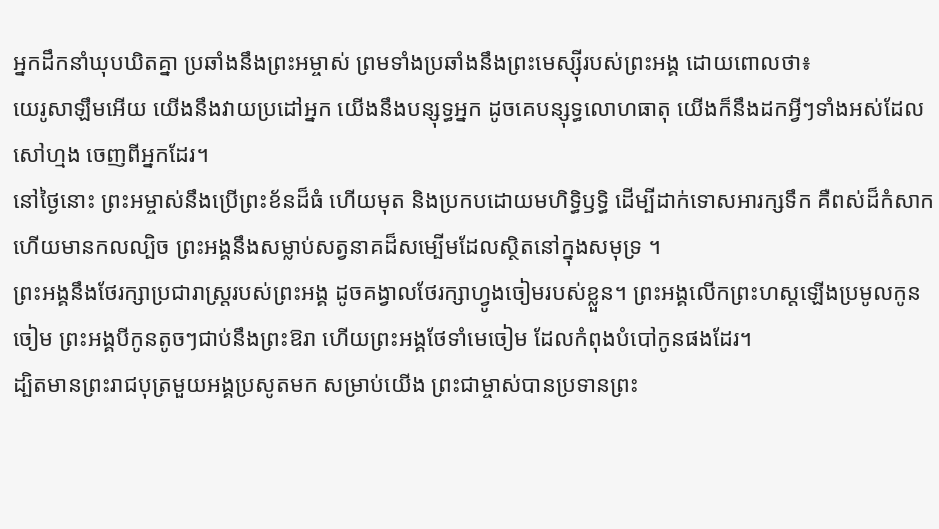អ្នកដឹកនាំឃុបឃិតគ្នា ប្រឆាំងនឹងព្រះអម្ចាស់ ព្រមទាំងប្រឆាំងនឹងព្រះមេស្ស៊ីរបស់ព្រះអង្គ ដោយពោលថា៖
យេរូសាឡឹមអើយ យើងនឹងវាយប្រដៅអ្នក យើងនឹងបន្សុទ្ធអ្នក ដូចគេបន្សុទ្ធលោហធាតុ យើងក៏នឹងដកអ្វីៗទាំងអស់ដែលសៅហ្មង ចេញពីអ្នកដែរ។
នៅថ្ងៃនោះ ព្រះអម្ចាស់នឹងប្រើព្រះខ័នដ៏ធំ ហើយមុត និងប្រកបដោយមហិទ្ធិឫទ្ធិ ដើម្បីដាក់ទោសអារក្សទឹក គឺពស់ដ៏កំសាក ហើយមានកលល្បិច ព្រះអង្គនឹងសម្លាប់សត្វនាគដ៏សម្បើមដែលស្ថិតនៅក្នុងសមុទ្រ ។
ព្រះអង្គនឹងថែរក្សាប្រជារាស្ត្ររបស់ព្រះអង្គ ដូចគង្វាលថែរក្សាហ្វូងចៀមរបស់ខ្លួន។ ព្រះអង្គលើកព្រះហស្ដឡើងប្រមូលកូនចៀម ព្រះអង្គបីកូនតូចៗជាប់នឹងព្រះឱរា ហើយព្រះអង្គថែទាំមេចៀម ដែលកំពុងបំបៅកូនផងដែរ។
ដ្បិតមានព្រះរាជបុត្រមួយអង្គប្រសូតមក សម្រាប់យើង ព្រះជាម្ចាស់បានប្រទានព្រះ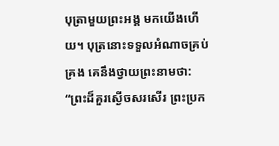បុត្រាមួយព្រះអង្គ មកយើងហើយ។ បុត្រនោះទទួលអំណាចគ្រប់គ្រង គេនឹងថ្វាយព្រះនាមថា: “ព្រះដ៏គួរស្ងើចសរសើរ ព្រះប្រក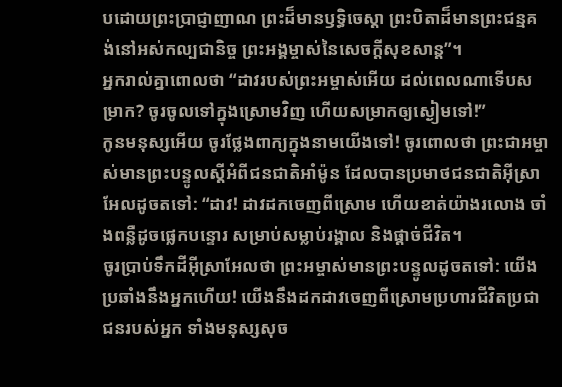បដោយព្រះប្រាជ្ញាញាណ ព្រះដ៏មានឫទ្ធិចេស្ដា ព្រះបិតាដ៏មានព្រះជន្មគង់នៅអស់កល្បជានិច្ច ព្រះអង្គម្ចាស់នៃសេចក្ដីសុខសាន្ត”។
អ្នករាល់គ្នាពោលថា “ដាវរបស់ព្រះអម្ចាស់អើយ ដល់ពេលណាទើបសម្រាក? ចូរចូលទៅក្នុងស្រោមវិញ ហើយសម្រាកឲ្យស្ងៀមទៅ!”
កូនមនុស្សអើយ ចូរថ្លែងពាក្យក្នុងនាមយើងទៅ! ចូរពោលថា ព្រះជាអម្ចាស់មានព្រះបន្ទូលស្ដីអំពីជនជាតិអាំម៉ូន ដែលបានប្រមាថជនជាតិអ៊ីស្រាអែលដូចតទៅ: “ដាវ! ដាវដកចេញពីស្រោម ហើយខាត់យ៉ាងរលោង ចាំងពន្លឺដូចផ្លេកបន្ទោរ សម្រាប់សម្លាប់រង្គាល និងផ្ដាច់ជីវិត។
ចូរប្រាប់ទឹកដីអ៊ីស្រាអែលថា ព្រះអម្ចាស់មានព្រះបន្ទូលដូចតទៅ: យើងប្រឆាំងនឹងអ្នកហើយ! យើងនឹងដកដាវចេញពីស្រោមប្រហារជីវិតប្រជាជនរបស់អ្នក ទាំងមនុស្សសុច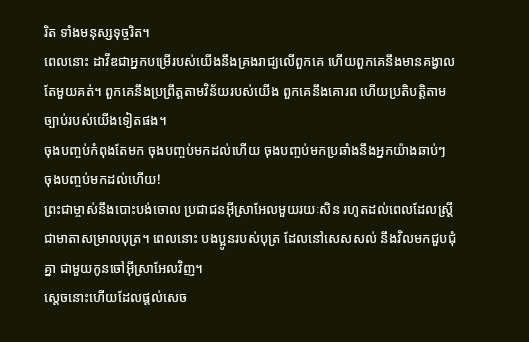រិត ទាំងមនុស្សទុច្ចរិត។
ពេលនោះ ដាវីឌជាអ្នកបម្រើរបស់យើងនឹងគ្រងរាជ្យលើពួកគេ ហើយពួកគេនឹងមានគង្វាលតែមួយគត់។ ពួកគេនឹងប្រព្រឹត្តតាមវិន័យរបស់យើង ពួកគេនឹងគោរព ហើយប្រតិបត្តិតាមច្បាប់របស់យើងទៀតផង។
ចុងបញ្ចប់កំពុងតែមក ចុងបញ្ចប់មកដល់ហើយ ចុងបញ្ចប់មកប្រឆាំងនឹងអ្នកយ៉ាងឆាប់ៗ ចុងបញ្ចប់មកដល់ហើយ!
ព្រះជាម្ចាស់នឹងបោះបង់ចោល ប្រជាជនអ៊ីស្រាអែលមួយរយៈសិន រហូតដល់ពេលដែលស្ត្រីជាមាតាសម្រាលបុត្រ។ ពេលនោះ បងប្អូនរបស់បុត្រ ដែលនៅសេសសល់ នឹងវិលមកជួបជុំគ្នា ជាមួយកូនចៅអ៊ីស្រាអែលវិញ។
ស្ដេចនោះហើយដែលផ្ដល់សេច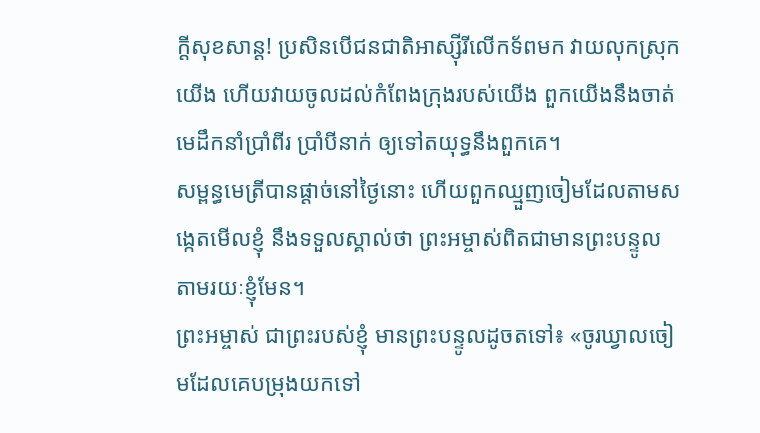ក្ដីសុខសាន្ត! ប្រសិនបើជនជាតិអាស្ស៊ីរីលើកទ័ពមក វាយលុកស្រុកយើង ហើយវាយចូលដល់កំពែងក្រុងរបស់យើង ពួកយើងនឹងចាត់មេដឹកនាំប្រាំពីរ ប្រាំបីនាក់ ឲ្យទៅតយុទ្ធនឹងពួកគេ។
សម្ពន្ធមេត្រីបានផ្ដាច់នៅថ្ងៃនោះ ហើយពួកឈ្មួញចៀមដែលតាមសង្កេតមើលខ្ញុំ នឹងទទួលស្គាល់ថា ព្រះអម្ចាស់ពិតជាមានព្រះបន្ទូលតាមរយៈខ្ញុំមែន។
ព្រះអម្ចាស់ ជាព្រះរបស់ខ្ញុំ មានព្រះបន្ទូលដូចតទៅ៖ «ចូរឃ្វាលចៀមដែលគេបម្រុងយកទៅ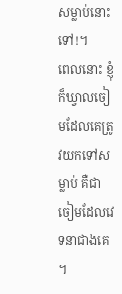សម្លាប់នោះទៅ!។
ពេលនោះ ខ្ញុំក៏ឃ្វាលចៀមដែលគេត្រូវយកទៅសម្លាប់ គឺជាចៀមដែលវេទនាជាងគេ ។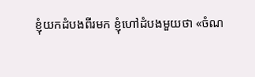ខ្ញុំយកដំបងពីរមក ខ្ញុំហៅដំបងមួយថា «ចំណ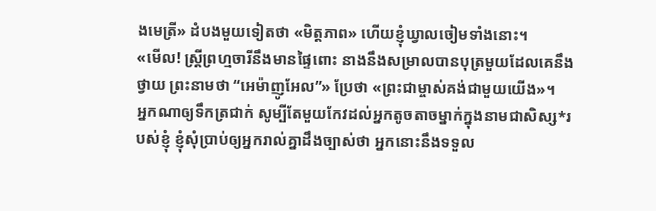ងមេត្រី» ដំបងមួយទៀតថា «មិត្តភាព» ហើយខ្ញុំឃ្វាលចៀមទាំងនោះ។
«មើល! ស្ត្រីព្រហ្មចារីនឹងមានផ្ទៃពោះ នាងនឹងសម្រាលបានបុត្រមួយដែលគេនឹងថ្វាយ ព្រះនាមថា “អេម៉ាញូអែល”» ប្រែថា «ព្រះជាម្ចាស់គង់ជាមួយយើង»។
អ្នកណាឲ្យទឹកត្រជាក់ សូម្បីតែមួយកែវដល់អ្នកតូចតាចម្នាក់ក្នុងនាមជាសិស្ស*របស់ខ្ញុំ ខ្ញុំសុំប្រាប់ឲ្យអ្នករាល់គ្នាដឹងច្បាស់ថា អ្នកនោះនឹងទទួល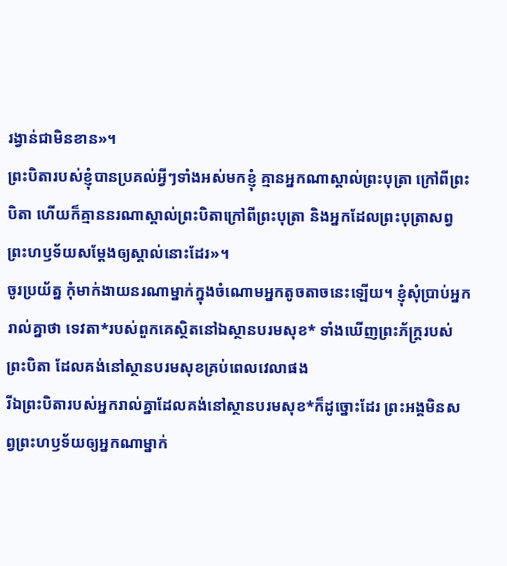រង្វាន់ជាមិនខាន»។
ព្រះបិតារបស់ខ្ញុំបានប្រគល់អ្វីៗទាំងអស់មកខ្ញុំ គ្មានអ្នកណាស្គាល់ព្រះបុត្រា ក្រៅពីព្រះបិតា ហើយក៏គ្មាននរណាស្គាល់ព្រះបិតាក្រៅពីព្រះបុត្រា និងអ្នកដែលព្រះបុត្រាសព្វព្រះហឫទ័យសម្តែងឲ្យស្គាល់នោះដែរ»។
ចូរប្រយ័ត្ន កុំមាក់ងាយនរណាម្នាក់ក្នុងចំណោមអ្នកតូចតាចនេះឡើយ។ ខ្ញុំសុំប្រាប់អ្នករាល់គ្នាថា ទេវតា*របស់ពួកគេស្ថិតនៅឯស្ថានបរមសុខ* ទាំងឃើញព្រះភ័ក្ត្ររបស់ព្រះបិតា ដែលគង់នៅស្ថានបរមសុខគ្រប់ពេលវេលាផង
រីឯព្រះបិតារបស់អ្នករាល់គ្នាដែលគង់នៅស្ថានបរមសុខ*ក៏ដូច្នោះដែរ ព្រះអង្គមិនសព្វព្រះហឫទ័យឲ្យអ្នកណាម្នាក់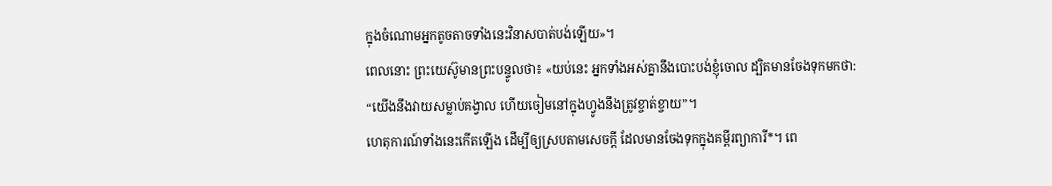ក្នុងចំណោមអ្នកតូចតាចទាំងនេះវិនាសបាត់បង់ឡើយ»។
ពេលនោះ ព្រះយេស៊ូមានព្រះបន្ទូលថា៖ «យប់នេះ អ្នកទាំងអស់គ្នានឹងបោះបង់ខ្ញុំចោល ដ្បិតមានចែងទុកមកថា: “យើងនឹងវាយសម្លាប់គង្វាល ហើយចៀមនៅក្នុងហ្វូងនឹងត្រូវខ្ចាត់ខ្ចាយ”។
ហេតុការណ៍ទាំងនេះកើតឡើង ដើម្បីឲ្យស្របតាមសេចក្ដី ដែលមានចែងទុកក្នុងគម្ពីរព្យាការី*។ ពេ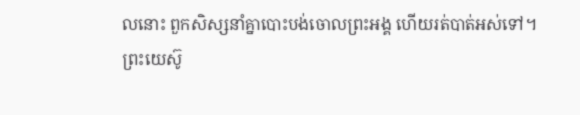លនោះ ពួកសិស្សនាំគ្នាបោះបង់ចោលព្រះអង្គ ហើយរត់បាត់អស់ទៅ។
ព្រះយេស៊ូ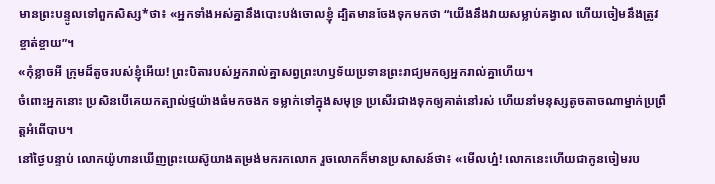មានព្រះបន្ទូលទៅពួកសិស្ស*ថា៖ «អ្នកទាំងអស់គ្នានឹងបោះបង់ចោលខ្ញុំ ដ្បិតមានចែងទុកមកថា “យើងនឹងវាយសម្លាប់គង្វាល ហើយចៀមនឹងត្រូវខ្ចាត់ខ្ចាយ”។
«កុំខ្លាចអី ក្រុមដ៏តូចរបស់ខ្ញុំអើយ! ព្រះបិតារបស់អ្នករាល់គ្នាសព្វព្រះហឫទ័យប្រទានព្រះរាជ្យមកឲ្យអ្នករាល់គ្នាហើយ។
ចំពោះអ្នកនោះ ប្រសិនបើគេយកត្បាល់ថ្មយ៉ាងធំមកចងក ទម្លាក់ទៅក្នុងសមុទ្រ ប្រសើរជាងទុកឲ្យគាត់នៅរស់ ហើយនាំមនុស្សតូចតាចណាម្នាក់ប្រព្រឹត្តអំពើបាប។
នៅថ្ងៃបន្ទាប់ លោកយ៉ូហានឃើញព្រះយេស៊ូយាងតម្រង់មករកលោក រួចលោកក៏មានប្រសាសន៍ថា៖ «មើលហ្ន៎! លោកនេះហើយជាកូនចៀមរប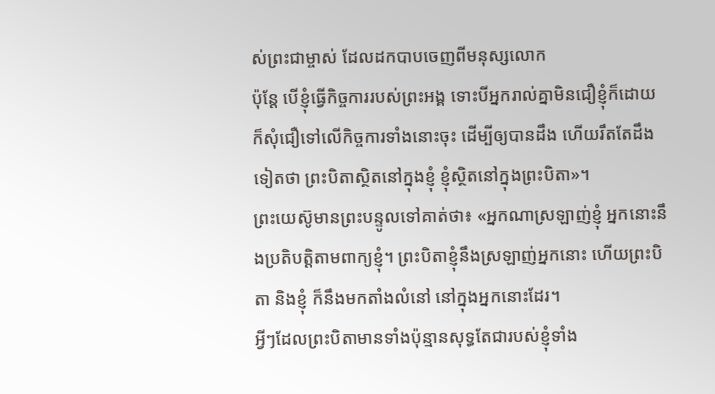ស់ព្រះជាម្ចាស់ ដែលដកបាបចេញពីមនុស្សលោក
ប៉ុន្តែ បើខ្ញុំធ្វើកិច្ចការរបស់ព្រះអង្គ ទោះបីអ្នករាល់គ្នាមិនជឿខ្ញុំក៏ដោយ ក៏សុំជឿទៅលើកិច្ចការទាំងនោះចុះ ដើម្បីឲ្យបានដឹង ហើយរឹតតែដឹងទៀតថា ព្រះបិតាស្ថិតនៅក្នុងខ្ញុំ ខ្ញុំស្ថិតនៅក្នុងព្រះបិតា»។
ព្រះយេស៊ូមានព្រះបន្ទូលទៅគាត់ថា៖ «អ្នកណាស្រឡាញ់ខ្ញុំ អ្នកនោះនឹងប្រតិបត្តិតាមពាក្យខ្ញុំ។ ព្រះបិតាខ្ញុំនឹងស្រឡាញ់អ្នកនោះ ហើយព្រះបិតា និងខ្ញុំ ក៏នឹងមកតាំងលំនៅ នៅក្នុងអ្នកនោះដែរ។
អ្វីៗដែលព្រះបិតាមានទាំងប៉ុន្មានសុទ្ធតែជារបស់ខ្ញុំទាំង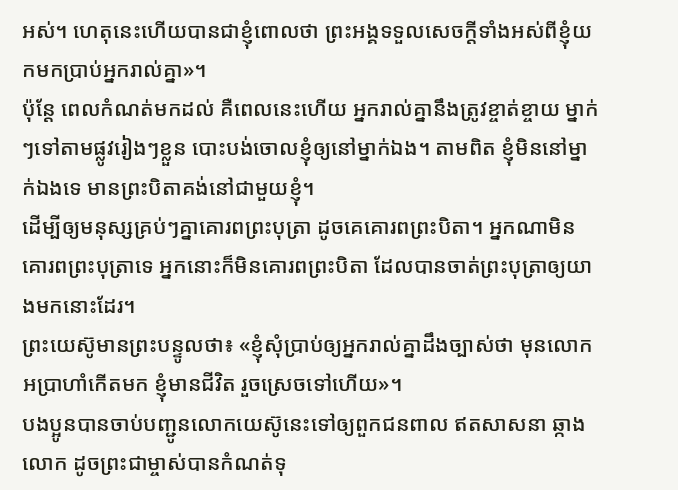អស់។ ហេតុនេះហើយបានជាខ្ញុំពោលថា ព្រះអង្គទទួលសេចក្ដីទាំងអស់ពីខ្ញុំយកមកប្រាប់អ្នករាល់គ្នា»។
ប៉ុន្តែ ពេលកំណត់មកដល់ គឺពេលនេះហើយ អ្នករាល់គ្នានឹងត្រូវខ្ចាត់ខ្ចាយ ម្នាក់ៗទៅតាមផ្លូវរៀងៗខ្លួន បោះបង់ចោលខ្ញុំឲ្យនៅម្នាក់ឯង។ តាមពិត ខ្ញុំមិននៅម្នាក់ឯងទេ មានព្រះបិតាគង់នៅជាមួយខ្ញុំ។
ដើម្បីឲ្យមនុស្សគ្រប់ៗគ្នាគោរពព្រះបុត្រា ដូចគេគោរពព្រះបិតា។ អ្នកណាមិនគោរពព្រះបុត្រាទេ អ្នកនោះក៏មិនគោរពព្រះបិតា ដែលបានចាត់ព្រះបុត្រាឲ្យយាងមកនោះដែរ។
ព្រះយេស៊ូមានព្រះបន្ទូលថា៖ «ខ្ញុំសុំប្រាប់ឲ្យអ្នករាល់គ្នាដឹងច្បាស់ថា មុនលោកអប្រាហាំកើតមក ខ្ញុំមានជីវិត រួចស្រេចទៅហើយ»។
បងប្អូនបានចាប់បញ្ជូនលោកយេស៊ូនេះទៅឲ្យពួកជនពាល ឥតសាសនា ឆ្កាងលោក ដូចព្រះជាម្ចាស់បានកំណត់ទុ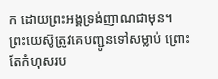ក ដោយព្រះអង្គទ្រង់ញាណជាមុន។
ព្រះយេស៊ូត្រូវគេបញ្ជូនទៅសម្លាប់ ព្រោះតែកំហុសរប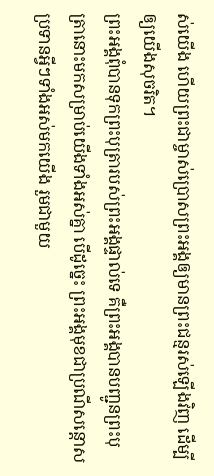ស់យើង ហើយព្រះជាម្ចាស់ប្រោសព្រះអង្គឲ្យមានព្រះជន្មរស់ឡើងវិញ ដើម្បីឲ្យយើងសុចរិត។
ព្រះអង្គពុំបានទុកព្រះបុត្រារបស់ព្រះអង្គផ្ទាល់ទេ គឺព្រះអង្គបានបញ្ជូនព្រះបុត្រានោះមកសម្រាប់យើងទាំងអស់គ្នា បើដូច្នេះ ព្រះអង្គមុខជាប្រណីសន្ដោសប្រទានអ្វីៗទាំងអស់មកយើង រួមជាមួយ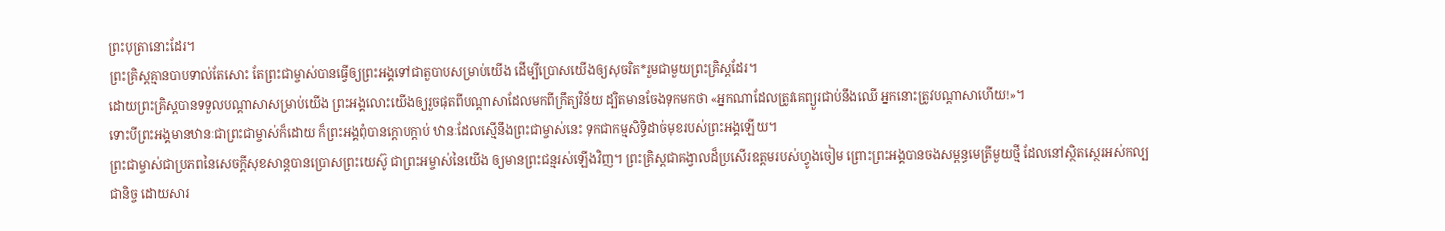ព្រះបុត្រានោះដែរ។
ព្រះគ្រិស្តគ្មានបាបទាល់តែសោះ តែព្រះជាម្ចាស់បានធ្វើឲ្យព្រះអង្គទៅជាតួបាបសម្រាប់យើង ដើម្បីប្រោសយើងឲ្យសុចរិត*រួមជាមួយព្រះគ្រិស្តដែរ។
ដោយព្រះគ្រិស្តបានទទួលបណ្ដាសាសម្រាប់យើង ព្រះអង្គលោះយើងឲ្យរួចផុតពីបណ្ដាសាដែលមកពីក្រឹត្យវិន័យ ដ្បិតមានចែងទុកមកថា «អ្នកណាដែលត្រូវគេព្យួរជាប់នឹងឈើ អ្នកនោះត្រូវបណ្ដាសាហើយ!»។
ទោះបីព្រះអង្គមានឋានៈជាព្រះជាម្ចាស់ក៏ដោយ ក៏ព្រះអង្គពុំបានក្ដោបក្តាប់ ឋានៈដែលស្មើនឹងព្រះជាម្ចាស់នេះ ទុកជាកម្មសិទ្ធិដាច់មុខរបស់ព្រះអង្គឡើយ។
ព្រះជាម្ចាស់ជាប្រភពនៃសេចក្ដីសុខសាន្តបានប្រោសព្រះយេស៊ូ ជាព្រះអម្ចាស់នៃយើង ឲ្យមានព្រះជន្មរស់ឡើងវិញ។ ព្រះគ្រិស្តជាគង្វាលដ៏ប្រសើរឧត្ដមរបស់ហ្វូងចៀម ព្រោះព្រះអង្គបានចងសម្ពន្ធមេត្រីមួយថ្មី ដែលនៅស្ថិតស្ថេរអស់កល្បជានិច្ច ដោយសារ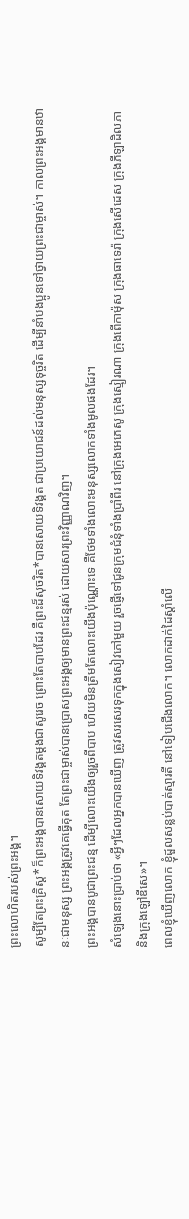ព្រះលោហិតរបស់ព្រះអង្គ។
សូម្បីតែព្រះគ្រិស្ត*ក៏ព្រះអង្គបានសោយទិវង្គតម្ដងជាសូរេច ព្រោះតែបាបដែរ គឺព្រះដ៏សុចរិត*បានសោយទិវង្គត ជាប្រយោជន៍ដល់មនុស្សទុច្ចរិត ដើម្បីនាំបងប្អូនទៅថ្វាយព្រះជាម្ចាស់។ កាលព្រះអង្គមានឋានៈជាមនុស្ស ព្រះអង្គត្រូវគេធ្វើគុត តែព្រះជាម្ចាស់បានប្រោសព្រះអង្គឲ្យមានព្រះជន្មរស់ ដោយសារព្រះវិញ្ញាណវិញ។
ព្រះអង្គបានបូជាព្រះជន្ម ដើម្បីលោះយើងឲ្យរួចពីបាប ហើយមិនត្រឹមតែលោះយើងប៉ុណ្ណោះទេ គឺថែមទាំងលោះមនុស្សលោកទាំងមូលផងដែរ។
សំឡេងនោះប្រាប់ថា «អ្វីៗដែលអ្នកបានឃើញ ត្រូវសរសេរទុកក្នុងសៀវភៅមួយ រួចផ្ញើទៅជូនក្រុមជំនុំទាំងប្រាំពីរ នៅក្រុងអេភេសូ ក្រុងស្មៀរណា ក្រុងពើកាម៉ុស ក្រុងធាទេរ៉ា ក្រុងសើដេស ក្រុងភីឡាដិលភា និងក្រុងឡៅឌីសេ»។
ពេលខ្ញុំឃើញលោក ខ្ញុំដួលសន្លប់បាត់ស្មារតី នៅទៀបជើងលោក។ លោកដាក់ដៃស្ដាំលើ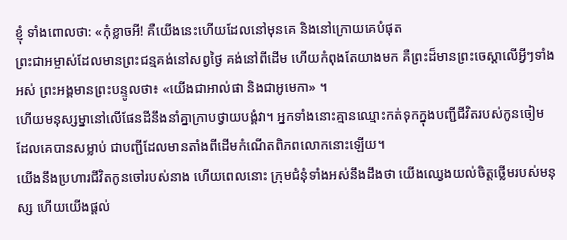ខ្ញុំ ទាំងពោលថា: «កុំខ្លាចអី! គឺយើងនេះហើយដែលនៅមុនគេ និងនៅក្រោយគេបំផុត
ព្រះជាអម្ចាស់ដែលមានព្រះជន្មគង់នៅសព្វថ្ងៃ គង់នៅពីដើម ហើយកំពុងតែយាងមក គឺព្រះដ៏មានព្រះចេស្ដាលើអ្វីៗទាំងអស់ ព្រះអង្គមានព្រះបន្ទូលថា៖ «យើងជាអាល់ផា និងជាអូមេកា» ។
ហើយមនុស្សម្នានៅលើផែនដីនឹងនាំគ្នាក្រាបថ្វាយបង្គំវា។ អ្នកទាំងនោះគ្មានឈ្មោះកត់ទុកក្នុងបញ្ជីជីវិតរបស់កូនចៀម ដែលគេបានសម្លាប់ ជាបញ្ជីដែលមានតាំងពីដើមកំណើតពិភពលោកនោះឡើយ។
យើងនឹងប្រហារជីវិតកូនចៅរបស់នាង ហើយពេលនោះ ក្រុមជំនុំទាំងអស់នឹងដឹងថា យើងឈ្វេងយល់ចិត្តថ្លើមរបស់មនុស្ស ហើយយើងផ្ដល់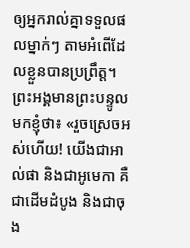ឲ្យអ្នករាល់គ្នាទទួលផលម្នាក់ៗ តាមអំពើដែលខ្លួនបានប្រព្រឹត្ត។
ព្រះអង្គមានព្រះបន្ទូលមកខ្ញុំថា៖ «រួចស្រេចអស់ហើយ! យើងជាអាល់ផា និងជាអូមេកា គឺជាដើមដំបូង និងជាចុង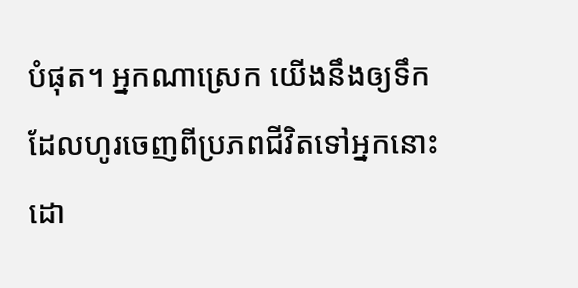បំផុត។ អ្នកណាស្រេក យើងនឹងឲ្យទឹកដែលហូរចេញពីប្រភពជីវិតទៅអ្នកនោះ ដោ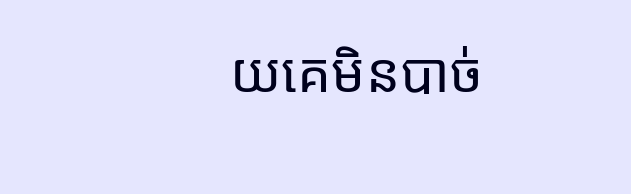យគេមិនបាច់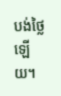បង់ថ្លៃឡើយ។